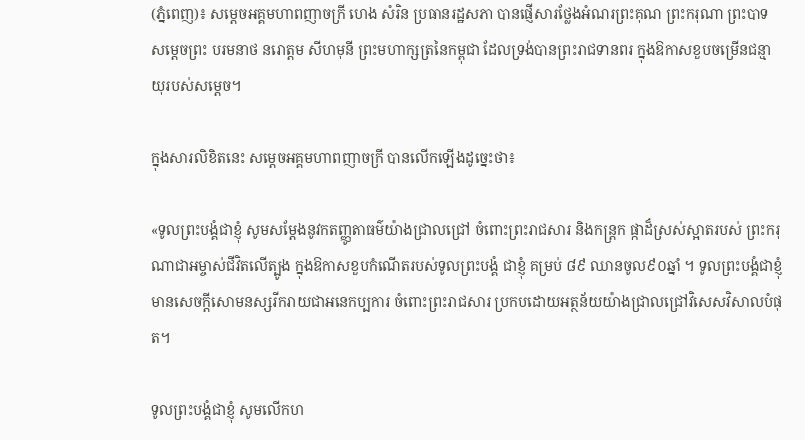(ភ្នំពេញ)៖ សម្ដេចអគ្គមហាពញាចក្រី ហេង សំរិន ប្រធានរដ្ឋសភា បានផ្ញើសារថ្លែងអំណរព្រះគុណ ព្រះករុណា ព្រះបាទ សម្តេចព្រះ បរមនាថ នរោត្តម សីហមុនី ព្រះមហាក្សត្រនៃកម្ពុជា ដែលទ្រង់បានព្រះរាជទានពរ ក្នុងឱកាសខួបចម្រើនជន្មាយុរបស់សម្តេច។

ក្នុងសារលិខិតនេះ សម្ដេចអគ្គមហាពញាចក្រី បានលើកឡើងដូច្នេះថា៖

«ទូលព្រះបង្គំជាខ្ញុំ សូមសម្តែងនូវកតញ្ញូតាធម៌យ៉ាងជ្រាលជ្រៅ ចំពោះព្រះរាជសារ និងកន្ត្រក ផ្កាដ៏ស្រស់ស្អាតរបស់ ព្រះករុណាជាអម្ចាស់ជីវិតលើត្បូង ក្នុងឱកាសខួបកំណើតរបស់ទូលព្រះបង្គំ ជាខ្ញុំ គម្រប់ ៨៩ ឈានចូល៩០ឆ្នាំ ។ ទូលព្រះបង្គំជាខ្ញុំ មានសេចក្តីសោមនស្សរីករាយជាអនេកប្បការ ចំពោះព្រះរាជសារ ប្រកបដោយអត្ថន័យយ៉ាងជ្រាលជ្រៅវិសេសវិសាលបំផុត។

ទូលព្រះបង្គំជាខ្ញុំ សូមលើកហ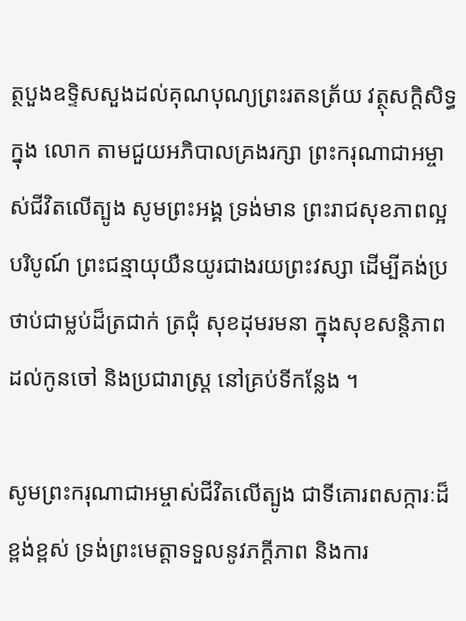ត្ថបួងឧទ្ទិសសួងដល់គុណបុណ្យព្រះរតនត្រ័យ វត្ថុសក្តិសិទ្ធក្នុង លោក តាមជួយអភិបាលគ្រងរក្សា ព្រះករុណាជាអម្ចាស់ជីវិតលើត្បូង សូមព្រះអង្គ ទ្រង់មាន ព្រះរាជសុខភាពល្អបរិបូណ៍ ព្រះជន្មាយុយឺនយូរជាងរយព្រះវស្សា ដើម្បីគង់ប្រថាប់ជាម្លប់ដ៏ត្រជាក់ ត្រជុំ សុខដុមរមនា ក្នុងសុខសន្តិភាព ដល់កូនចៅ និងប្រជារាស្ត្រ នៅគ្រប់ទីកន្លែង ។

សូមព្រះករុណាជាអម្ចាស់ជីវិតលើត្បូង ជាទីគោរពសក្ការៈដ៏ខ្ពង់ខ្ពស់ ទ្រង់ព្រះមេត្តាទទួលនូវភក្តីភាព និងការ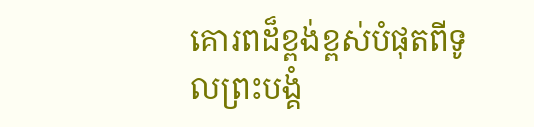គោរពដ៏ខ្ពង់ខ្ពស់បំផុតពីទូលព្រះបង្គំ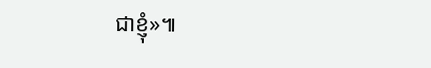ជាខ្ញុំ»៕